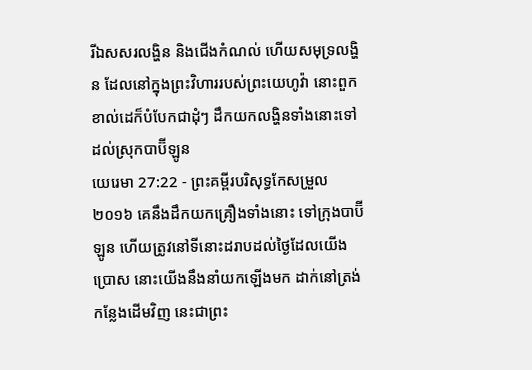រីឯសសរលង្ហិន និងជើងកំណល់ ហើយសមុទ្រលង្ហិន ដែលនៅក្នុងព្រះវិហាររបស់ព្រះយេហូវ៉ា នោះពួកខាល់ដេក៏បំបែកជាដុំៗ ដឹកយកលង្ហិនទាំងនោះទៅដល់ស្រុកបាប៊ីឡូន
យេរេមា 27:22 - ព្រះគម្ពីរបរិសុទ្ធកែសម្រួល ២០១៦ គេនឹងដឹកយកគ្រឿងទាំងនោះ ទៅក្រុងបាប៊ីឡូន ហើយត្រូវនៅទីនោះដរាបដល់ថ្ងៃដែលយើងប្រោស នោះយើងនឹងនាំយកឡើងមក ដាក់នៅត្រង់កន្លែងដើមវិញ នេះជាព្រះ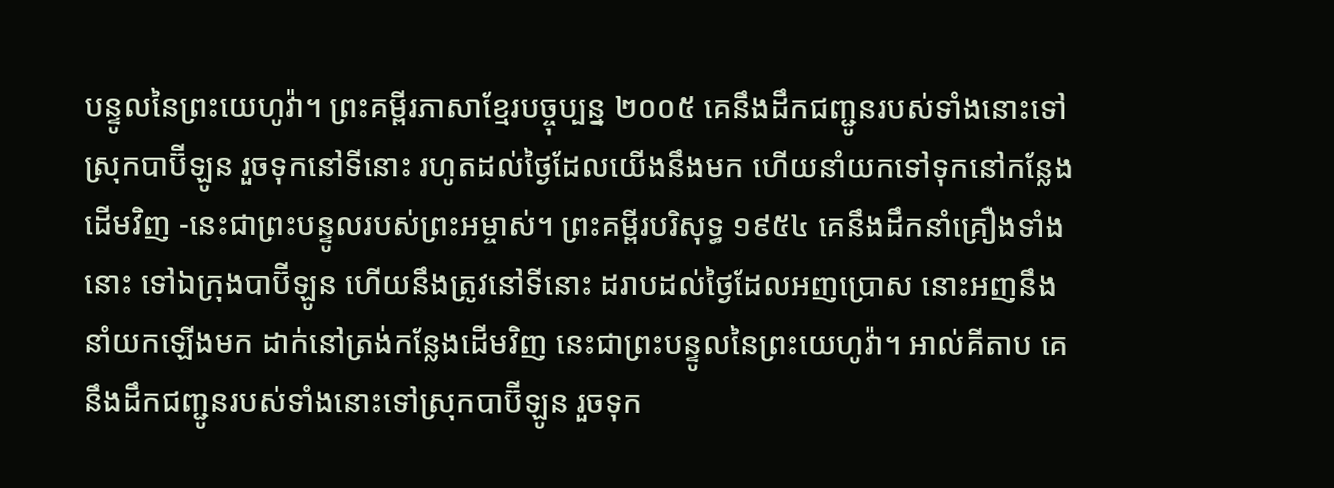បន្ទូលនៃព្រះយេហូវ៉ា។ ព្រះគម្ពីរភាសាខ្មែរបច្ចុប្បន្ន ២០០៥ គេនឹងដឹកជញ្ជូនរបស់ទាំងនោះទៅស្រុកបាប៊ីឡូន រួចទុកនៅទីនោះ រហូតដល់ថ្ងៃដែលយើងនឹងមក ហើយនាំយកទៅទុកនៅកន្លែងដើមវិញ -នេះជាព្រះបន្ទូលរបស់ព្រះអម្ចាស់។ ព្រះគម្ពីរបរិសុទ្ធ ១៩៥៤ គេនឹងដឹកនាំគ្រឿងទាំងនោះ ទៅឯក្រុងបាប៊ីឡូន ហើយនឹងត្រូវនៅទីនោះ ដរាបដល់ថ្ងៃដែលអញប្រោស នោះអញនឹងនាំយកឡើងមក ដាក់នៅត្រង់កន្លែងដើមវិញ នេះជាព្រះបន្ទូលនៃព្រះយេហូវ៉ា។ អាល់គីតាប គេនឹងដឹកជញ្ជូនរបស់ទាំងនោះទៅស្រុកបាប៊ីឡូន រួចទុក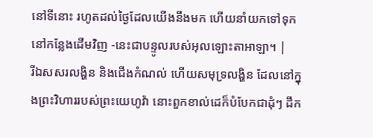នៅទីនោះ រហូតដល់ថ្ងៃដែលយើងនឹងមក ហើយនាំយកទៅទុកនៅកន្លែងដើមវិញ -នេះជាបន្ទូលរបស់អុលឡោះតាអាឡា។ |
រីឯសសរលង្ហិន និងជើងកំណល់ ហើយសមុទ្រលង្ហិន ដែលនៅក្នុងព្រះវិហាររបស់ព្រះយេហូវ៉ា នោះពួកខាល់ដេក៏បំបែកជាដុំៗ ដឹក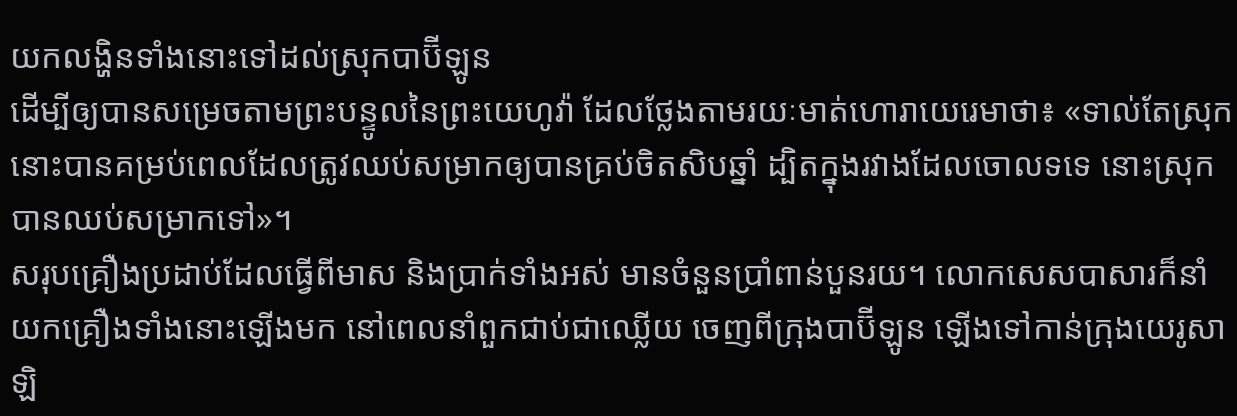យកលង្ហិនទាំងនោះទៅដល់ស្រុកបាប៊ីឡូន
ដើម្បីឲ្យបានសម្រេចតាមព្រះបន្ទូលនៃព្រះយេហូវ៉ា ដែលថ្លែងតាមរយៈមាត់ហោរាយេរេមាថា៖ «ទាល់តែស្រុកនោះបានគម្រប់ពេលដែលត្រូវឈប់សម្រាកឲ្យបានគ្រប់ចិតសិបឆ្នាំ ដ្បិតក្នុងរវាងដែលចោលទទេ នោះស្រុកបានឈប់សម្រាកទៅ»។
សរុបគ្រឿងប្រដាប់ដែលធ្វើពីមាស និងប្រាក់ទាំងអស់ មានចំនួនប្រាំពាន់បួនរយ។ លោកសេសបាសារក៏នាំយកគ្រឿងទាំងនោះឡើងមក នៅពេលនាំពួកជាប់ជាឈ្លើយ ចេញពីក្រុងបាប៊ីឡូន ឡើងទៅកាន់ក្រុងយេរូសាឡិ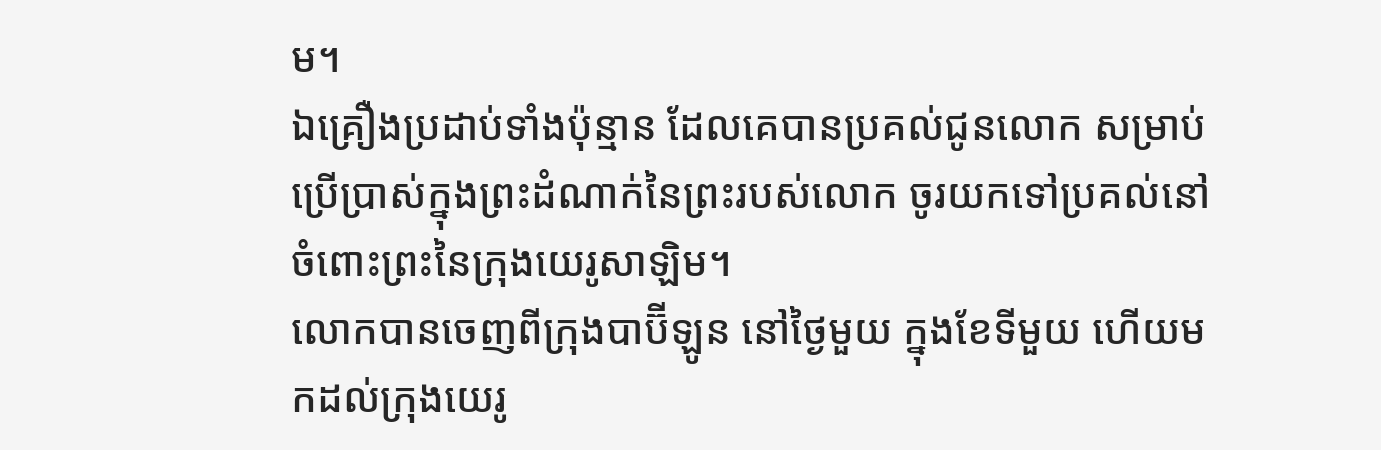ម។
ឯគ្រឿងប្រដាប់ទាំងប៉ុន្មាន ដែលគេបានប្រគល់ជូនលោក សម្រាប់ប្រើប្រាស់ក្នុងព្រះដំណាក់នៃព្រះរបស់លោក ចូរយកទៅប្រគល់នៅចំពោះព្រះនៃក្រុងយេរូសាឡិម។
លោកបានចេញពីក្រុងបាប៊ីឡូន នៅថ្ងៃមួយ ក្នុងខែទីមួយ ហើយមកដល់ក្រុងយេរូ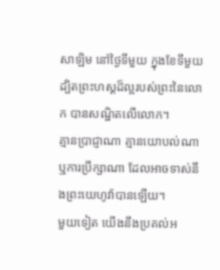សាឡិម នៅថ្ងៃទីមួយ ក្នុងខែទីមួយ ដ្បិតព្រះហស្តដ៏ល្អរបស់ព្រះនៃលោក បានសណ្ឋិតលើលោក។
គ្មានប្រាជ្ញាណា គ្មានយោបល់ណា ឬការប្រឹក្សាណា ដែលអាចទាស់នឹងព្រះយេហូវ៉ាបានឡើយ។
មួយទៀត យើងនឹងប្រគល់អ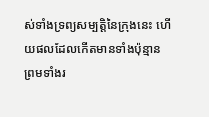ស់ទាំងទ្រព្យសម្បត្តិនៃក្រុងនេះ ហើយផលដែលកើតមានទាំងប៉ុន្មាន ព្រមទាំងរ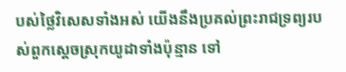បស់ថ្លៃវិសេសទាំងអស់ យើងនឹងប្រគល់ព្រះរាជទ្រព្យរបស់ពួកស្តេចស្រុកយូដាទាំងប៉ុន្មាន ទៅ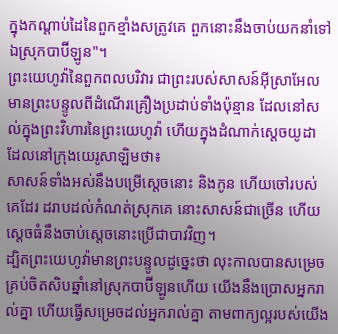ក្នុងកណ្ដាប់ដៃនៃពួកខ្មាំងសត្រូវគេ ពួកនោះនឹងចាប់យកនាំទៅឯស្រុកបាប៊ីឡូន"។
ព្រះយេហូវ៉ានៃពួកពលបរិវារ ជាព្រះរបស់សាសន៍អ៊ីស្រាអែល មានព្រះបន្ទូលពីដំណើរគ្រឿងប្រដាប់ទាំងប៉ុន្មាន ដែលនៅសល់ក្នុងព្រះវិហារនៃព្រះយេហូវ៉ា ហើយក្នុងដំណាក់ស្តេចយូដា ដែលនៅក្រុងយេរូសាឡិមថា៖
សាសន៍ទាំងអស់នឹងបម្រើស្តេចនោះ និងកូន ហើយចៅរបស់គេដែរ ដរាបដល់កំណត់ស្រុកគេ នោះសាសន៍ជាច្រើន ហើយស្តេចធំនឹងចាប់ស្តេចនោះប្រើជាបាវវិញ។
ដ្បិតព្រះយេហូវ៉ាមានព្រះបន្ទូលដូច្នេះថា លុះកាលបានសម្រេចគ្រប់ចិតសិបឆ្នាំនៅស្រុកបាប៊ីឡូនហើយ យើងនឹងប្រោសអ្នករាល់គ្នា ហើយធ្វើសម្រេចដល់អ្នករាល់គ្នា តាមពាក្យល្អរបស់យើង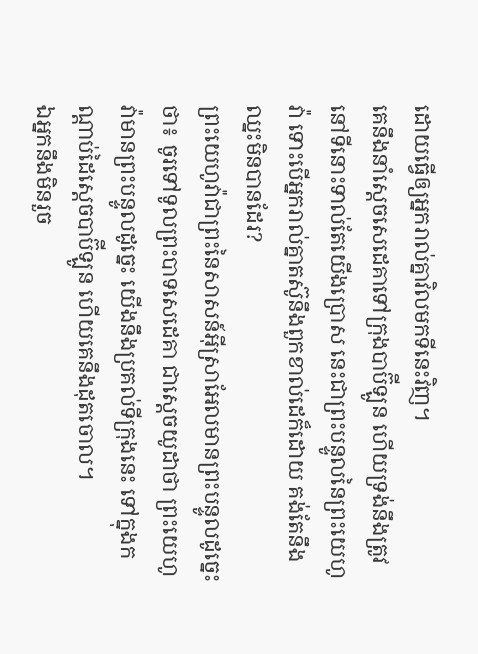ដោយធ្វើឲ្យអ្នករាល់គ្នាវិលមកទីនេះវិញ។
គេនឹងនាំស្ដេចសេដេគាទៅក្រុងបាប៊ីឡូន ហើយទ្រង់នឹងត្រូវនៅទីនោះទាល់តែយើងប្រោស នេះជាព្រះបន្ទូលនៃព្រះយេហូវ៉ា ទោះបើអ្នករាល់គ្នាតស៊ូនឹងពួកខាល់ដេក៏ដោយ គង់តែនឹងឈ្នះមិនបានដែរ?
ព្រះយេហូវ៉ាជាព្រះនៃសាសន៍អ៊ីស្រាអែលមានព្រះបន្ទូលដូច្នេះថា៖ ចូរទៅទូលព្រះបាទសេដេគា ជាស្តេចយូដាថា ព្រះយេហូវ៉ាមានព្រះបន្ទូលដូច្នេះ យើងនឹងប្រគល់ទីក្រុងនេះ ទៅក្នុងកណ្ដាប់ដៃស្តេចបាប៊ីឡូន ហើយគេនឹងដុតចោល។
ឯអ្នកនឹងមិនរួច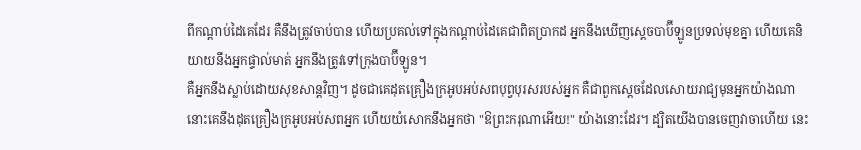ពីកណ្ដាប់ដៃគេដែរ គឺនឹងត្រូវចាប់បាន ហើយប្រគល់ទៅក្នុងកណ្ដាប់ដៃគេជាពិតប្រាកដ អ្នកនឹងឃើញស្តេចបាប៊ីឡូនប្រទល់មុខគ្នា ហើយគេនិយាយនឹងអ្នកផ្ទាល់មាត់ អ្នកនឹងត្រូវទៅក្រុងបាប៊ីឡូន។
គឺអ្នកនឹងស្លាប់ដោយសុខសាន្តវិញ។ ដូចជាគេដុតគ្រឿងក្រអូបអប់សពបុព្វបុរសរបស់អ្នក គឺជាពួកស្ដេចដែលសោយរាជ្យមុនអ្នកយ៉ាងណា នោះគេនឹងដុតគ្រឿងក្រអូបអប់សពអ្នក ហើយយំសោកនឹងអ្នកថា "ឱព្រះករុណាអើយ!" យ៉ាងនោះដែរ។ ដ្បិតយើងបានចេញវាចាហើយ នេះ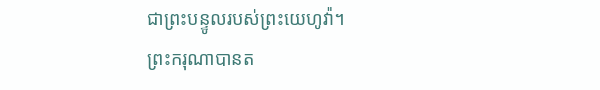ជាព្រះបន្ទូលរបស់ព្រះយេហូវ៉ា។
ព្រះករុណាបានត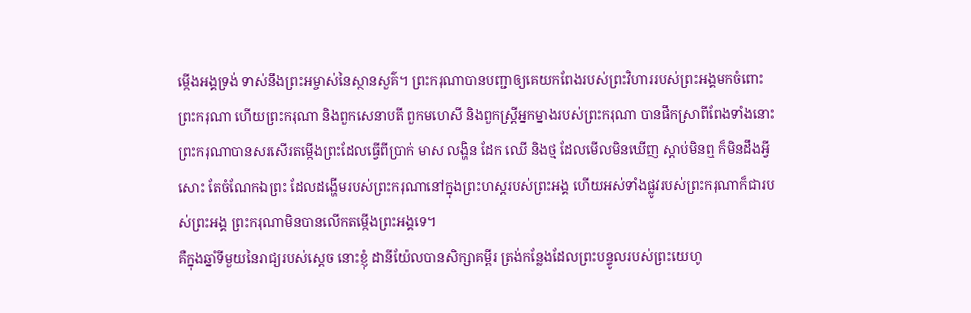ម្កើងអង្គទ្រង់ ទាស់នឹងព្រះអម្ចាស់នៃស្ថានសួគ៌។ ព្រះករុណាបានបញ្ជាឲ្យគេយកពែងរបស់ព្រះវិហាររបស់ព្រះអង្គមកចំពោះព្រះករុណា ហើយព្រះករុណា និងពួកសេនាបតី ពួកមហេសី និងពួកស្ដ្រីអ្នកម្នាងរបស់ព្រះករុណា បានផឹកស្រាពីពែងទាំងនោះ ព្រះករុណាបានសរសើរតម្កើងព្រះដែលធ្វើពីប្រាក់ មាស លង្ហិន ដែក ឈើ និងថ្ម ដែលមើលមិនឃើញ ស្តាប់មិនឮ ក៏មិនដឹងអ្វីសោះ តែចំណែកឯព្រះ ដែលដង្ហើមរបស់ព្រះករុណានៅក្នុងព្រះហស្តរបស់ព្រះអង្គ ហើយអស់ទាំងផ្លូវរបស់ព្រះករុណាក៏ជារបស់ព្រះអង្គ ព្រះករុណាមិនបានលើកតម្កើងព្រះអង្គទេ។
គឺក្នុងឆ្នាំទីមួយនៃរាជ្យរបស់ស្ដេច នោះខ្ញុំ ដានីយ៉ែលបានសិក្សាគម្ពីរ ត្រង់កន្លែងដែលព្រះបន្ទូលរបស់ព្រះយេហូ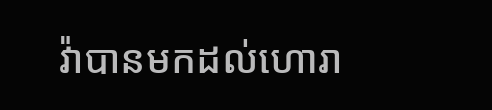វ៉ាបានមកដល់ហោរា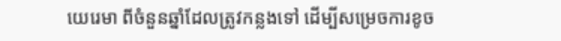យេរេមា ពីចំនួនឆ្នាំដែលត្រូវកន្លងទៅ ដើម្បីសម្រេចការខូច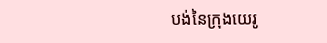បង់នៃក្រុងយេរូ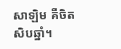សាឡិម គឺចិតសិបឆ្នាំ។